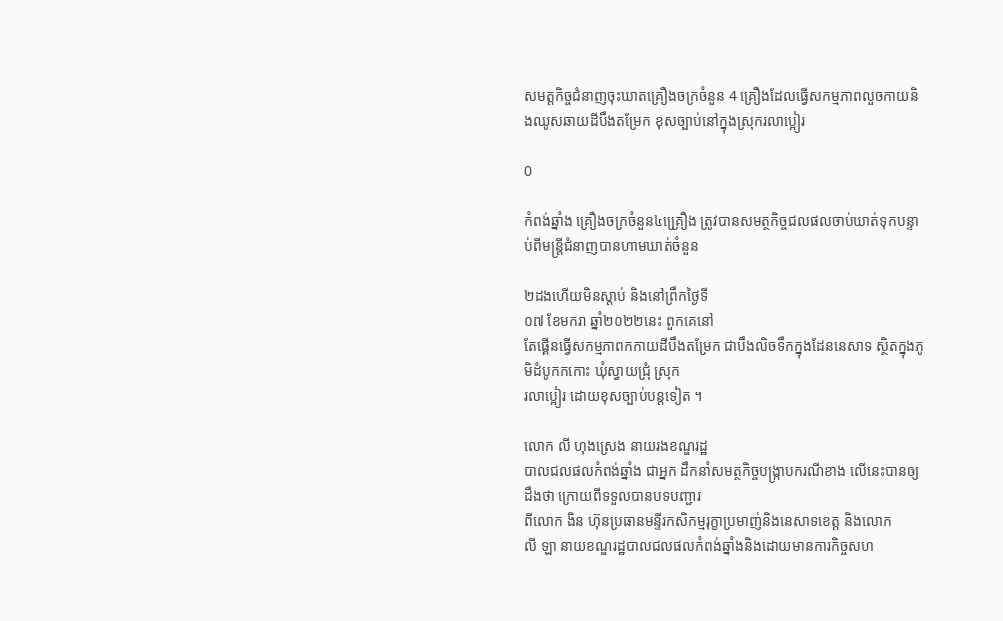សមត្ដកិច្ចជំនាញចុះឃាតគ្រឿងចក្រចំនួន 4 គ្រឿងដែលធ្វើសកម្មភាពលួចកាយនិងឈូសឆាយដីបឹងតម្រែក ខុសច្បាប់នៅក្នុងស្រុករលាប្អៀរ

0

កំពង់ឆ្នាំង គ្រឿងចក្រចំនួន៤គ្រ្រឿង ត្រូវបានសមត្ថកិច្ចជលផលចាប់ឃាត់ទុកបន្ទាប់ពីមន្ត្រីជំនាញបានហាមឃាត់ចំនួន

២ដងហើយមិនស្ដាប់ និងនៅព្រឹកថ្ងៃទី
០៧ ខែមករា ឆ្នាំ២០២២នេះ ពួកគេនៅ
តែផ្គើនធ្វើសកម្មភាពកកាយដីបឹងតម្រែក ជាបឹងលិចទឹកក្នុងដែននេសាទ ស្ថិតក្នុងភូមិដំបូកកកោះ ឃុំស្វាយជ្រុំ ស្រុក
រលាប្អៀរ ដោយខុសច្បាប់បន្តទៀត ។

លោក លី ហុងស្រេង នាយរងខណ្ឌរដ្ឋ
បាលជលផលកំពង់ឆ្នាំង ជាអ្នក ដឹកនាំសមត្ថកិច្ចបង្ក្រាបករណីខាង លើនេះបានឲ្យដឹងថា ក្រោយពីទទួលបានបទបញ្ជារ
ពីលោក ងិន ហ៊ុនប្រធានមន្ទីរកសិកម្មរុក្ខាប្រមាញ់និងនេសាទខេត្ត និងលោក
លី ឡា នាយខណ្ឌរដ្ឋបាលជលផលកំពង់ឆ្នាំងនិងដោយមានការកិច្ចសហ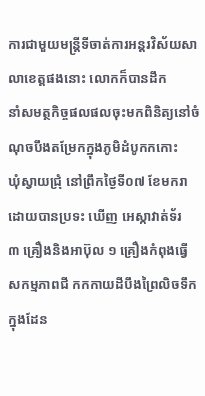ការជាមួយមន្ត្រីទីចាត់ការអន្តរវិស័យសាលាខេត្តផងនោះ លោកក៏បានដឹក
នាំសមត្ថកិច្ចផលផលចុះមកពិនិត្យនៅចំណុចបឹងតម្រែកក្នុងភូមិដំបូកកកោះ
ឃុំស្វាយជ្រុំ នៅព្រឹកថ្ងៃទី០៧ ខែមករា ដោយបានប្រទះ ឃើញ អេស្កាវាត់ទ័រ
៣ គ្រឿងនិងអាប៊ុល ១ គ្រឿងកំពុងធ្វើ
សកម្មភាពជី កកកាយដីបឹងព្រៃលិចទឹក
ក្នុងដែន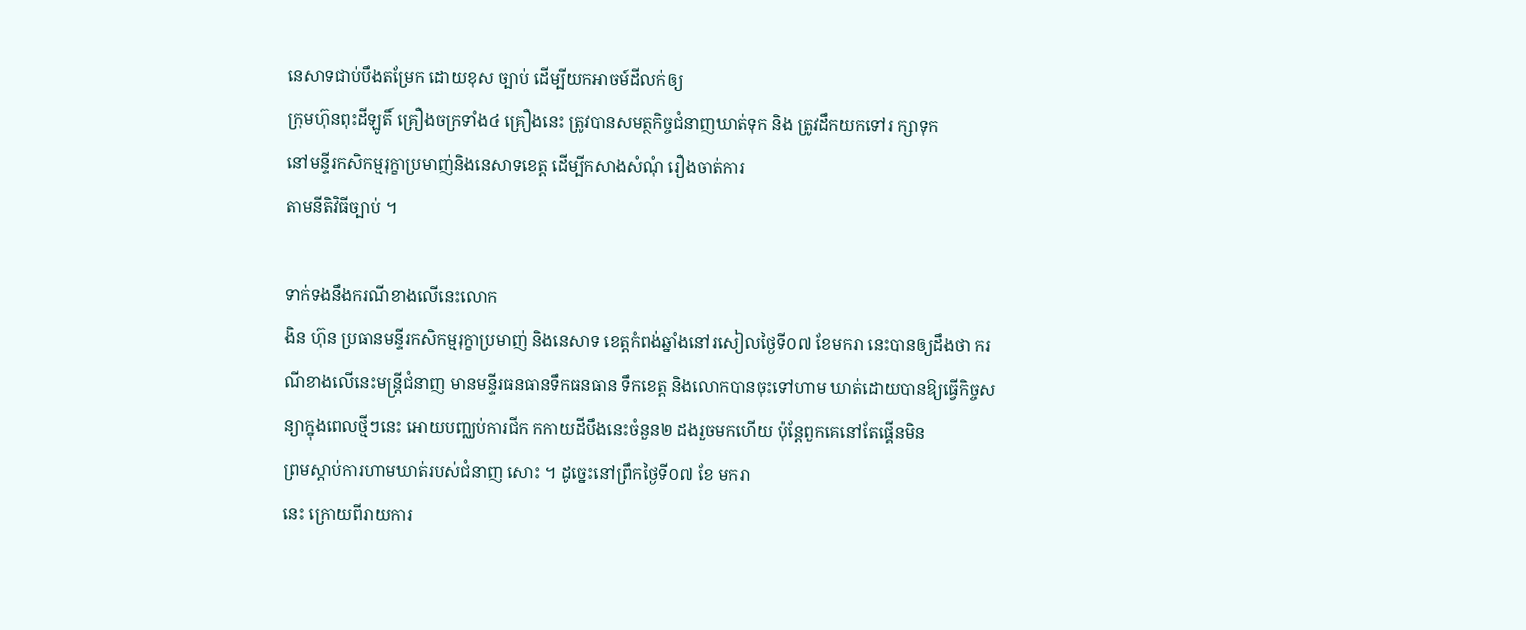នេសាទជាប់បឹងតម្រែក ដោយខុស ច្បាប់ ដើម្បីយកអាចម៍ដីលក់ឲ្យ
ក្រុមហ៊ុនពុះដីឡូតិ៍ គ្រឿងចក្រទាំង៤ គ្រឿងនេះ ត្រូវបានសមត្ថកិច្ចជំនាញឃាត់ទុក និង ត្រូវដឹកយកទៅរ ក្សាទុក
នៅមន្ទីរកសិកម្មរុក្ខាប្រមាញ់និងនេសាទខេត្ត ដើម្បីកសាងសំណុំ រឿងចាត់ការ
តាមនីតិវិធីច្បាប់ ។

ទាក់ទងនឹងករណីខាងលើនេះលោក
ងិន ហ៊ុន ប្រធានមន្ទីរកសិកម្មរុក្ខាប្រមាញ់ និងនេសាទ ខេត្តកំពង់ឆ្នាំងនៅរសៀលថ្ងៃទី០៧ ខែមករា នេះបានឲ្យដឹងថា ករណីខាងលើនេះមន្ត្រីជំនាញ មានមន្ទីរធនធានទឹកធនធាន ទឹកខេត្ត និងលោកបានចុះទៅហាម ឃាត់ដោយបានឱ្យធ្វើកិច្ចសន្យាក្នុងពេលថ្មីៗនេះ អោយបញ្ឈប់ការជីក កកាយដីបឹងនេះចំនួន២ ដងរួចមកហើយ ប៉ុន្តែពួកគេនៅតែផ្គើនមិន
ព្រមស្ដាប់ការហាមឃាត់របស់ជំនាញ សោះ ។ ដូច្នេះនៅព្រឹកថ្ងៃទី០៧ ខែ មករា
នេះ ក្រោយពីរាយការ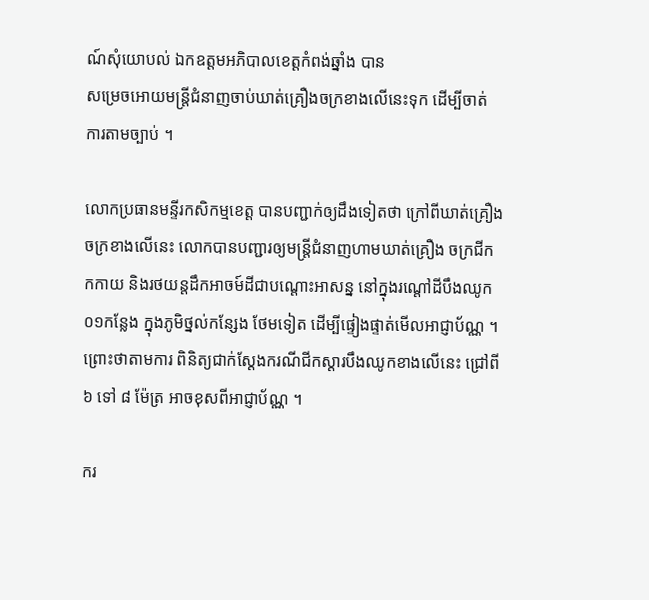ណ៍សុំយោបល់ ឯកឧត្តមអភិបាលខេត្តកំពង់ឆ្នាំង បាន
សម្រេចអោយមន្ត្រីជំនាញចាប់ឃាត់គ្រឿងចក្រខាងលើនេះទុក ដើម្បីចាត់
ការតាមច្បាប់ ។

លោកប្រធានមន្ទីរកសិកម្មខេត្ត បានបញ្ជាក់ឲ្យដឹងទៀតថា ក្រៅពីឃាត់គ្រឿងចក្រខាងលើនេះ លោកបានបញ្ជារឲ្យមន្ត្រីជំនាញហាមឃាត់គ្រឿង ចក្រជីកកកាយ និងរថយន្តដឹកអាចម៍ដីជាបណ្ដោះអាសន្ន នៅក្នុងរណ្តៅដីបឹងឈូក ០១កន្លែង ក្នុងភូមិថ្នល់កន្សែង ថែមទៀត ដើម្បីផ្ទៀងផ្ទាត់មើលអាជ្ញាប័ណ្ណ ។
ព្រោះថាតាមការ ពិនិត្យជាក់ស្ដែងករណីជីកស្ដារបឹងឈូកខាងលើនេះ ជ្រៅពី៦ ទៅ ៨ ម៉ែត្រ អាចខុសពីអាជ្ញាប័ណ្ណ ។

ករ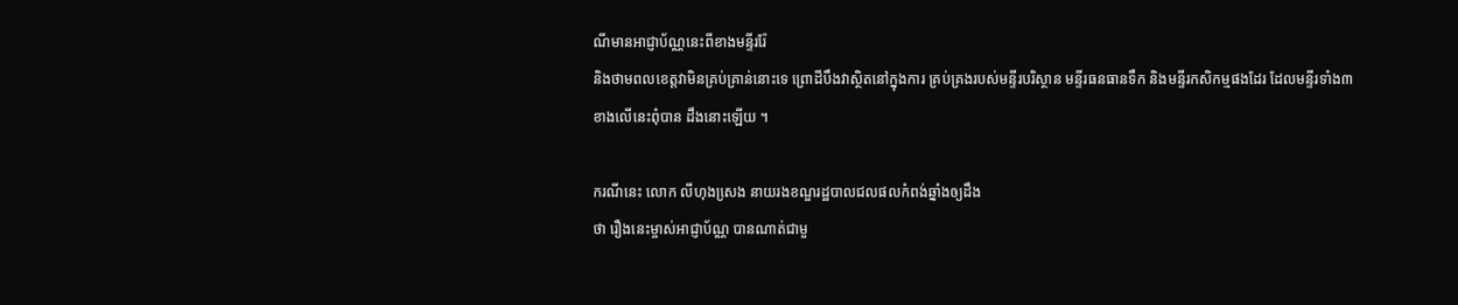ណីមានអាជ្ញាប័ណ្ណនេះពីខាងមន្ទីររ៉ែ
និងថាមពលខេត្តវាមិនគ្រប់គ្រាន់នោះទេ ព្រោដីបឹងវាស្ថិតនៅក្នុងការ គ្រប់គ្រងរបស់មន្ទីរបរិស្ថាន មន្ទីរធនធានទឹក និងមន្ទីរកសិកម្មផងដែរ ដែលមន្ទីរទាំង៣
ខាងលើនេះពុំបាន ដឹងនោះឡើយ ។

ករណីនេះ លោក លីហុងសេ្រង នាយរងខណ្ឌរដ្ឋបាលជលផលកំពង់ឆ្នាំងឲ្យដឹង
ថា រឿងនេះម្ចាស់អាជ្ញាប័ណ្ណ បានណាត់ជាមួ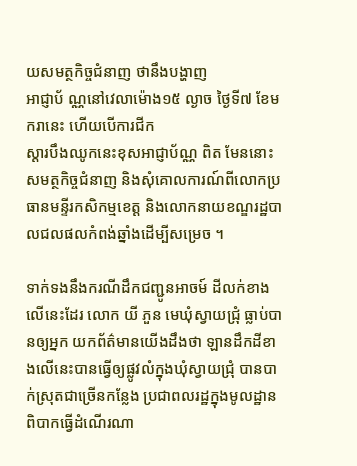យសមត្ថកិច្ចជំនាញ ថានឹងបង្ហាញ
អាជ្ញាប័ ណ្ណនៅវេលាម៉ោង១៥ ល្ងាច ថ្ងៃទី៧ ខែមករានេះ ហើយបើការជីក
ស្ដារបឹងឈូកនេះខុសអាជ្ញាប័ណ្ណ ពិត មែននោះសមត្ថកិច្ចជំនាញ និងសុំគោលការណ៍ពីលោកប្រធានមន្ទីរកសិកម្មខេត្ត និងលោកនាយខណ្ឌរដ្ឋបាលជលផលកំពង់ឆ្នាំងដើម្បីសម្រេច ។

ទាក់ទងនឹងករណីដឹកជញ្ជូនអាចម៍ ដីលក់ខាងលើនេះដែរ លោក យី ភួន មេឃុំស្វាយជ្រុំ ធ្លាប់បានឲ្យអ្នក យកព័ត៌មានយើងដឹងថា ឡានដឹកដីខាងលើនេះបានធ្វើឲ្យផ្លូវលំក្នុងឃុំស្វាយជ្រុំ បានបាក់ស្រុតជាច្រើនកន្លែង ប្រជាពលរដ្ឋក្នុងមូលដ្ឋានពិបាកធ្វើដំណើរណា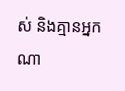ស់ និងគ្មានអ្នកណា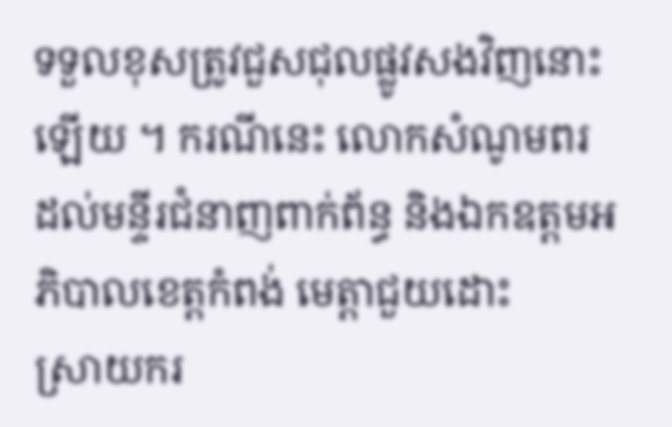ទទួលខុសត្រូវជួសជុលផ្លូវសងវិញនោះឡើយ ។ ករណីនេះ លោកសំណូមពរ
ដល់មន្ទីរជំនាញពាក់ព័ន្ធ និងឯកឧត្តមអភិបាលខេត្តកំពង់ មេត្តាជួយដោះ
ស្រាយករ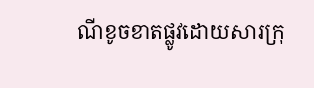ណីខូចខាតផ្លូវដោយសារក្រុ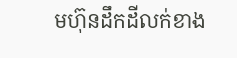មហ៊ុនដឹកដីលក់ខាង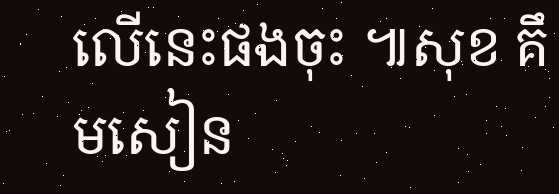លើនេះផងចុះ ៕សុខ គឹមសៀន